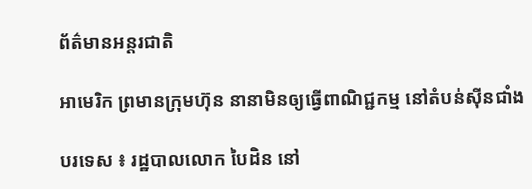ព័ត៌មានអន្តរជាតិ

អាមេរិក ព្រមានក្រុមហ៊ុន នានាមិនឲ្យធ្វើពាណិជ្ជកម្ម នៅតំបន់ស៊ីនជាំង

បរទេស ៖ រដ្ឋបាលលោក បៃដិន នៅ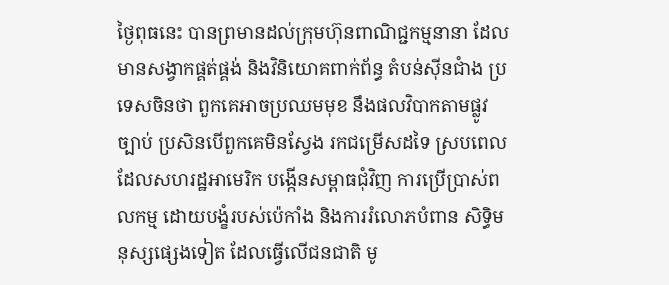ថ្ងៃពុធនេះ បានព្រមានដល់ក្រុមហ៊ុនពាណិជ្ជកម្មនានា ដែលមានសង្វាកផ្គត់ផ្គង់ និងវិនិយោគពាក់ព័ន្ធ តំបន់ស៊ីនជាំង ប្រទេសចិនថា ពួកគេអាចប្រឈមមុខ នឹងផលវិបាកតាមផ្លូវច្បាប់ ប្រសិនបើពួកគេមិនស្វែង រកជម្រើសដទៃ ស្របពេល ដែលសហរដ្ឋអាមេរិក បង្កើនសម្ពាធជុំវិញ ការប្រើប្រាស់ពលកម្ម ដោយបង្ខំរបស់ប៉េកាំង និងការរំលោភបំពាន សិទ្ធិមនុស្សផ្សេងទៀត ដែលធ្វើលើជនជាតិ មូ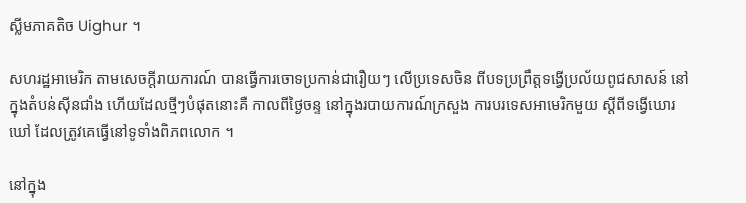ស្លីមភាគតិច Uighur ។

សហរដ្ឋអាមេរិក តាមសេចក្តីរាយការណ៍ បានធ្វើការចោទប្រកាន់ជារឿយៗ លើប្រទេសចិន ពីបទប្រព្រឹត្តទង្វើប្រល័យពូជសាសន៍ នៅក្នុងតំបន់ស៊ីនជាំង ហើយដែលថ្មីៗបំផុតនោះគឺ កាលពីថ្ងៃចន្ទ នៅក្នុងរបាយការណ៍ក្រសួង ការបរទេសអាមេរិកមួយ ស្តីពីទង្វើឃោរឃៅ ដែលត្រូវគេធ្វើនៅទូទាំងពិភពលោក ។

នៅក្នុង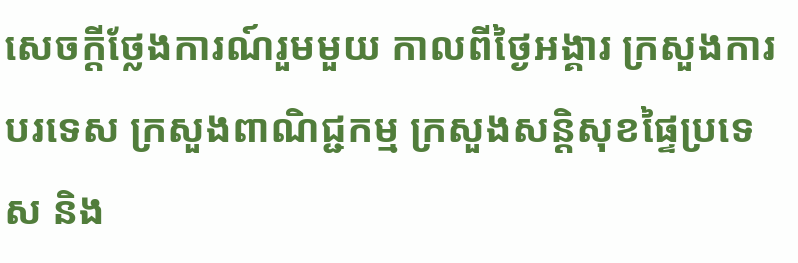សេចក្តីថ្លែងការណ៍រួមមួយ កាលពីថ្ងៃអង្គារ ក្រសួងការបរទេស ក្រសួងពាណិជ្ជកម្ម ក្រសួងសន្តិសុខផ្ទៃប្រទេស និង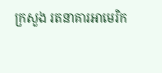ក្រសួង រតនាគារអាមេរិក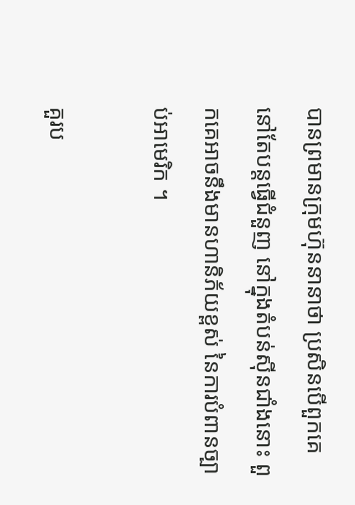បានព្រមានក្រុមហ៊ុននានាថា ប្រសិនបើពួកគេ នៅតែបន្តធ្វើជំនួញ នៅក្នុងតំបន់ស៊ីនជាំងនោះ ពួកគេអាចនឹងមានហានិភ័យខ្ពស់ នៃការបំពានច្បាប់អាមេរិក ។

គួរប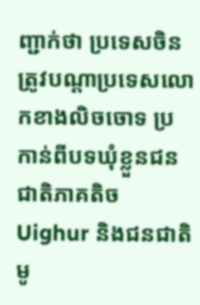ញ្ជាក់ថា ប្រទេសចិន ត្រូវបណ្ដាប្រទេសលោកខាងលិចចោទ ប្រកាន់ពីបទឃុំខ្លួនជនជាតិភាគតិច Uighur និងជនជាតិមូ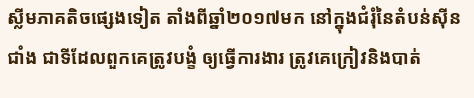ស្លីមភាគតិចផ្សេងទៀត តាំងពីឆ្នាំ២០១៧មក នៅក្នុងជំរុំនៃតំបន់ស៊ីនជាំង ជាទីដែលពួកគេត្រូវបង្ខំ ឲ្យធ្វើការងារ ត្រូវគេក្រៀវនិងបាត់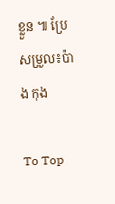ខ្លួន ៕ ប្រែសម្រួល៖ប៉ាង កុង

To Top